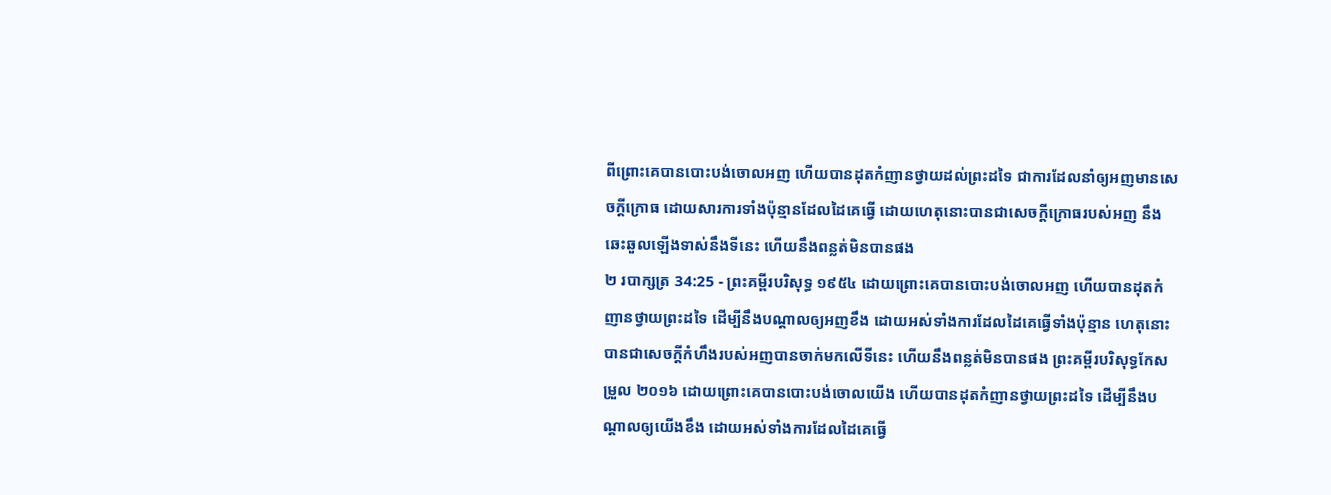ពីព្រោះគេបានបោះបង់ចោលអញ ហើយបានដុតកំញានថ្វាយដល់ព្រះដទៃ ជាការដែលនាំឲ្យអញមានសេចក្ដីក្រោធ ដោយសារការទាំងប៉ុន្មានដែលដៃគេធ្វើ ដោយហេតុនោះបានជាសេចក្ដីក្រោធរបស់អញ នឹងឆេះឆួលឡើងទាស់នឹងទីនេះ ហើយនឹងពន្លត់មិនបានផង
២ របាក្សត្រ 34:25 - ព្រះគម្ពីរបរិសុទ្ធ ១៩៥៤ ដោយព្រោះគេបានបោះបង់ចោលអញ ហើយបានដុតកំញានថ្វាយព្រះដទៃ ដើម្បីនឹងបណ្តាលឲ្យអញខឹង ដោយអស់ទាំងការដែលដៃគេធ្វើទាំងប៉ុន្មាន ហេតុនោះបានជាសេចក្ដីកំហឹងរបស់អញបានចាក់មកលើទីនេះ ហើយនឹងពន្លត់មិនបានផង ព្រះគម្ពីរបរិសុទ្ធកែសម្រួល ២០១៦ ដោយព្រោះគេបានបោះបង់ចោលយើង ហើយបានដុតកំញានថ្វាយព្រះដទៃ ដើម្បីនឹងបណ្ដាលឲ្យយើងខឹង ដោយអស់ទាំងការដែលដៃគេធ្វើ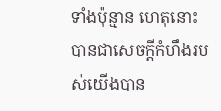ទាំងប៉ុន្មាន ហេតុនោះបានជាសេចក្ដីកំហឹងរបស់យើងបាន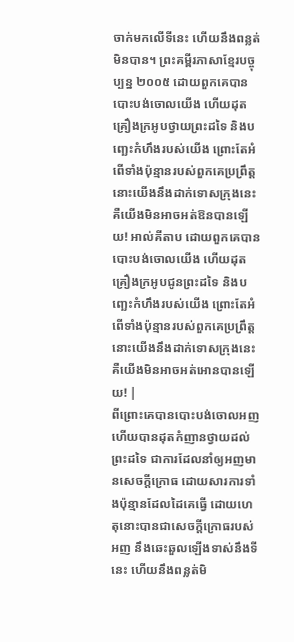ចាក់មកលើទីនេះ ហើយនឹងពន្លត់មិនបាន។ ព្រះគម្ពីរភាសាខ្មែរបច្ចុប្បន្ន ២០០៥ ដោយពួកគេបានបោះបង់ចោលយើង ហើយដុតគ្រឿងក្រអូបថ្វាយព្រះដទៃ និងបញ្ឆេះកំហឹងរបស់យើង ព្រោះតែអំពើទាំងប៉ុន្មានរបស់ពួកគេប្រព្រឹត្ត នោះយើងនឹងដាក់ទោសក្រុងនេះ គឺយើងមិនអាចអត់ឱនបានឡើយ! អាល់គីតាប ដោយពួកគេបានបោះបង់ចោលយើង ហើយដុតគ្រឿងក្រអូបជូនព្រះដទៃ និងបញ្ឆេះកំហឹងរបស់យើង ព្រោះតែអំពើទាំងប៉ុន្មានរបស់ពួកគេប្រព្រឹត្ត នោះយើងនឹងដាក់ទោសក្រុងនេះ គឺយើងមិនអាចអត់អោនបានឡើយ! |
ពីព្រោះគេបានបោះបង់ចោលអញ ហើយបានដុតកំញានថ្វាយដល់ព្រះដទៃ ជាការដែលនាំឲ្យអញមានសេចក្ដីក្រោធ ដោយសារការទាំងប៉ុន្មានដែលដៃគេធ្វើ ដោយហេតុនោះបានជាសេចក្ដីក្រោធរបស់អញ នឹងឆេះឆួលឡើងទាស់នឹងទីនេះ ហើយនឹងពន្លត់មិ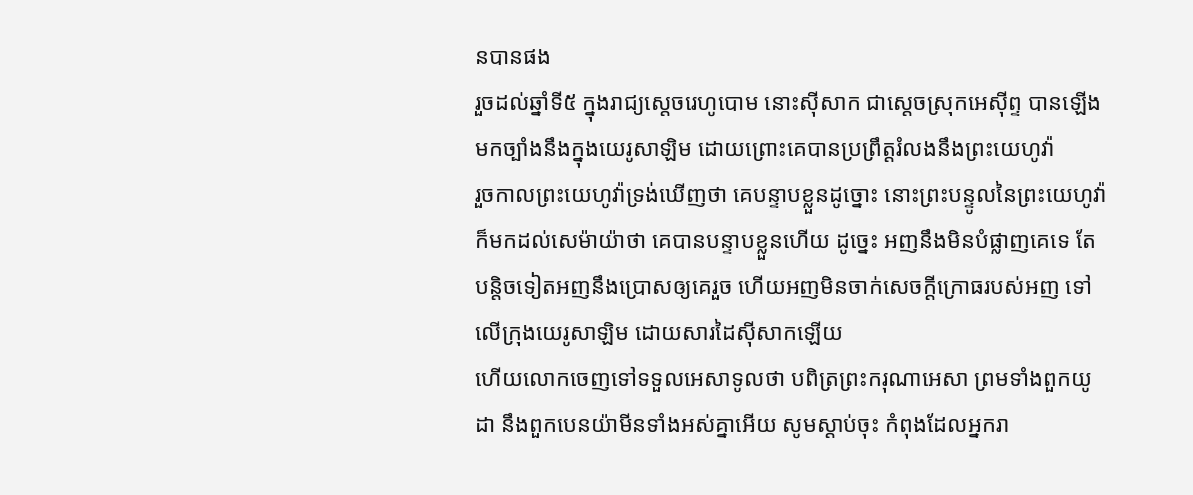នបានផង
រួចដល់ឆ្នាំទី៥ ក្នុងរាជ្យស្តេចរេហូបោម នោះស៊ីសាក ជាស្តេចស្រុកអេស៊ីព្ទ បានឡើងមកច្បាំងនឹងក្នុងយេរូសាឡិម ដោយព្រោះគេបានប្រព្រឹត្តរំលងនឹងព្រះយេហូវ៉ា
រួចកាលព្រះយេហូវ៉ាទ្រង់ឃើញថា គេបន្ទាបខ្លួនដូច្នោះ នោះព្រះបន្ទូលនៃព្រះយេហូវ៉ាក៏មកដល់សេម៉ាយ៉ាថា គេបានបន្ទាបខ្លួនហើយ ដូច្នេះ អញនឹងមិនបំផ្លាញគេទេ តែបន្តិចទៀតអញនឹងប្រោសឲ្យគេរួច ហើយអញមិនចាក់សេចក្ដីក្រោធរបស់អញ ទៅលើក្រុងយេរូសាឡិម ដោយសារដៃស៊ីសាកឡើយ
ហើយលោកចេញទៅទទួលអេសាទូលថា បពិត្រព្រះករុណាអេសា ព្រមទាំងពួកយូដា នឹងពួកបេនយ៉ាមីនទាំងអស់គ្នាអើយ សូមស្តាប់ចុះ កំពុងដែលអ្នករា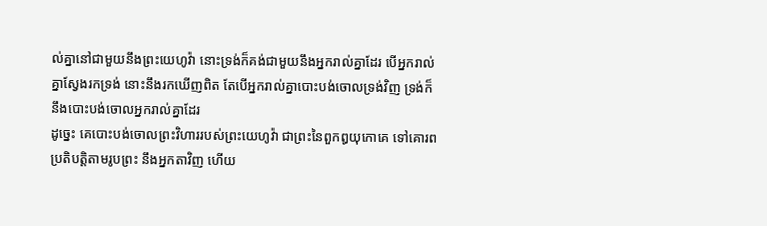ល់គ្នានៅជាមួយនឹងព្រះយេហូវ៉ា នោះទ្រង់ក៏គង់ជាមួយនឹងអ្នករាល់គ្នាដែរ បើអ្នករាល់គ្នាស្វែងរកទ្រង់ នោះនឹងរកឃើញពិត តែបើអ្នករាល់គ្នាបោះបង់ចោលទ្រង់វិញ ទ្រង់ក៏នឹងបោះបង់ចោលអ្នករាល់គ្នាដែរ
ដូច្នេះ គេបោះបង់ចោលព្រះវិហាររបស់ព្រះយេហូវ៉ា ជាព្រះនៃពួកឰយុកោគេ ទៅគោរពប្រតិបត្តិតាមរូបព្រះ នឹងអ្នកតាវិញ ហើយ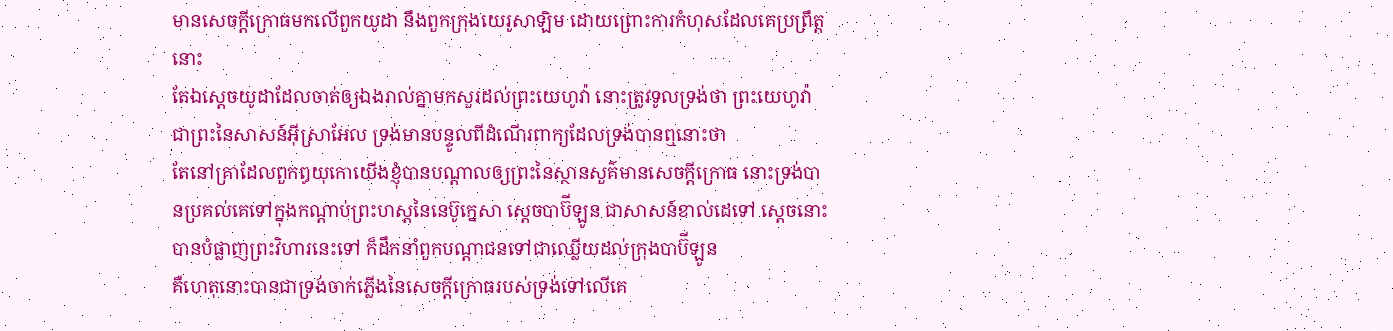មានសេចក្ដីក្រោធមកលើពួកយូដា នឹងពួកក្រុងយេរូសាឡិម ដោយព្រោះការកំហុសដែលគេប្រព្រឹត្តនោះ
តែឯស្តេចយូដាដែលចាត់ឲ្យឯងរាល់គ្នាមកសួរដល់ព្រះយេហូវ៉ា នោះត្រូវទូលទ្រង់ថា ព្រះយេហូវ៉ា ជាព្រះនៃសាសន៍អ៊ីស្រាអែល ទ្រង់មានបន្ទូលពីដំណើរពាក្យដែលទ្រង់បានឮនោះថា
តែនៅគ្រាដែលពួកឰយុកោយើងខ្ញុំបានបណ្តាលឲ្យព្រះនៃស្ថានសួគ៌មានសេចក្ដីក្រោធ នោះទ្រង់បានប្រគល់គេទៅក្នុងកណ្តាប់ព្រះហស្តនៃនេប៊ូក្នេសា ស្តេចបាប៊ីឡូន ជាសាសន៍ខាល់ដេទៅ ស្តេចនោះបានបំផ្លាញព្រះវិហារនេះទៅ ក៏ដឹកនាំពួកបណ្តាជនទៅជាឈ្លើយដល់ក្រុងបាប៊ីឡូន
គឺហេតុនោះបានជាទ្រង់ចាក់ភ្លើងនៃសេចក្ដីក្រោធរបស់ទ្រង់ទៅលើគេ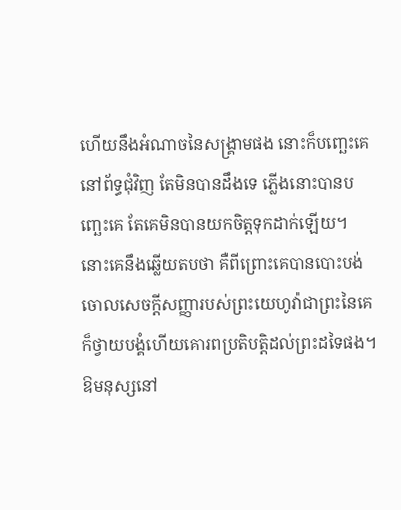ហើយនឹងអំណាចនៃសង្គ្រាមផង នោះក៏បញ្ឆេះគេនៅព័ទ្ធជុំវិញ តែមិនបានដឹងទេ ភ្លើងនោះបានបញ្ឆេះគេ តែគេមិនបានយកចិត្តទុកដាក់ឡើយ។
នោះគេនឹងឆ្លើយតបថា គឺពីព្រោះគេបានបោះបង់ចោលសេចក្ដីសញ្ញារបស់ព្រះយេហូវ៉ាជាព្រះនៃគេ ក៏ថ្វាយបង្គំហើយគោរពប្រតិបត្តិដល់ព្រះដទៃផង។
ឱមនុស្សនៅ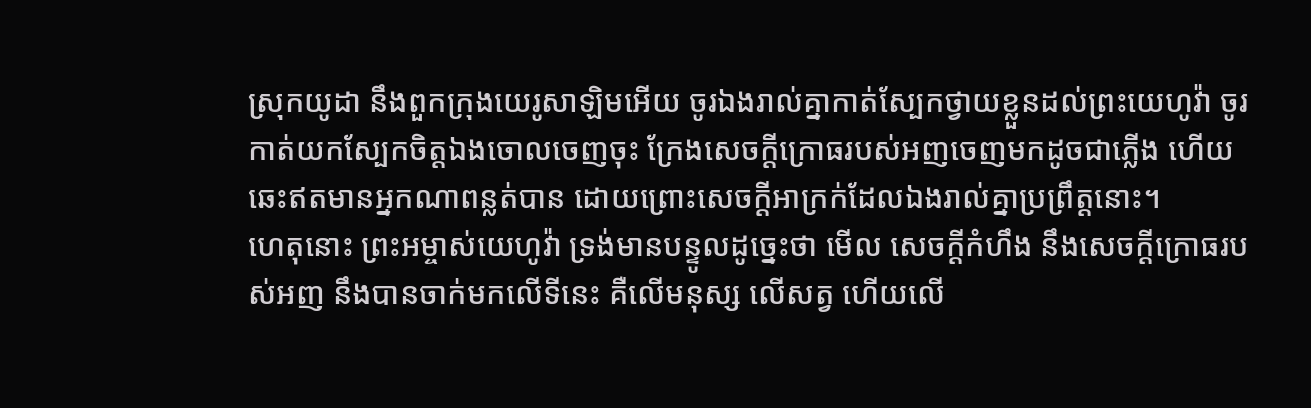ស្រុកយូដា នឹងពួកក្រុងយេរូសាឡិមអើយ ចូរឯងរាល់គ្នាកាត់ស្បែកថ្វាយខ្លួនដល់ព្រះយេហូវ៉ា ចូរកាត់យកស្បែកចិត្តឯងចោលចេញចុះ ក្រែងសេចក្ដីក្រោធរបស់អញចេញមកដូចជាភ្លើង ហើយឆេះឥតមានអ្នកណាពន្លត់បាន ដោយព្រោះសេចក្ដីអាក្រក់ដែលឯងរាល់គ្នាប្រព្រឹត្តនោះ។
ហេតុនោះ ព្រះអម្ចាស់យេហូវ៉ា ទ្រង់មានបន្ទូលដូច្នេះថា មើល សេចក្ដីកំហឹង នឹងសេចក្ដីក្រោធរបស់អញ នឹងបានចាក់មកលើទីនេះ គឺលើមនុស្ស លើសត្វ ហើយលើ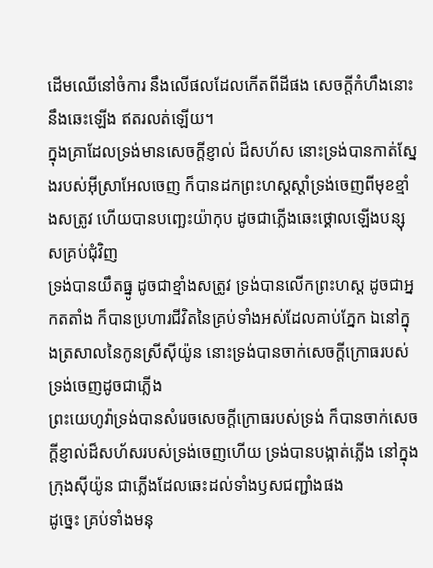ដើមឈើនៅចំការ នឹងលើផលដែលកើតពីដីផង សេចក្ដីកំហឹងនោះនឹងឆេះឡើង ឥតរលត់ឡើយ។
ក្នុងគ្រាដែលទ្រង់មានសេចក្ដីខ្ញាល់ ដ៏សហ័ស នោះទ្រង់បានកាត់ស្នែងរបស់អ៊ីស្រាអែលចេញ ក៏បានដកព្រះហស្តស្តាំទ្រង់ចេញពីមុខខ្មាំងសត្រូវ ហើយបានបញ្ឆេះយ៉ាកុប ដូចជាភ្លើងឆេះថ្គោលឡើងបន្សុសគ្រប់ជុំវិញ
ទ្រង់បានយឹតធ្នូ ដូចជាខ្មាំងសត្រូវ ទ្រង់បានលើកព្រះហស្ត ដូចជាអ្នកតតាំង ក៏បានប្រហារជីវិតនៃគ្រប់ទាំងអស់ដែលគាប់ភ្នែក ឯនៅក្នុងត្រសាលនៃកូនស្រីស៊ីយ៉ូន នោះទ្រង់បានចាក់សេចក្ដីក្រោធរបស់ទ្រង់ចេញដូចជាភ្លើង
ព្រះយេហូវ៉ាទ្រង់បានសំរេចសេចក្ដីក្រោធរបស់ទ្រង់ ក៏បានចាក់សេចក្ដីខ្ញាល់ដ៏សហ័សរបស់ទ្រង់ចេញហើយ ទ្រង់បានបង្កាត់ភ្លើង នៅក្នុងក្រុងស៊ីយ៉ូន ជាភ្លើងដែលឆេះដល់ទាំងឫសជញ្ជាំងផង
ដូច្នេះ គ្រប់ទាំងមនុ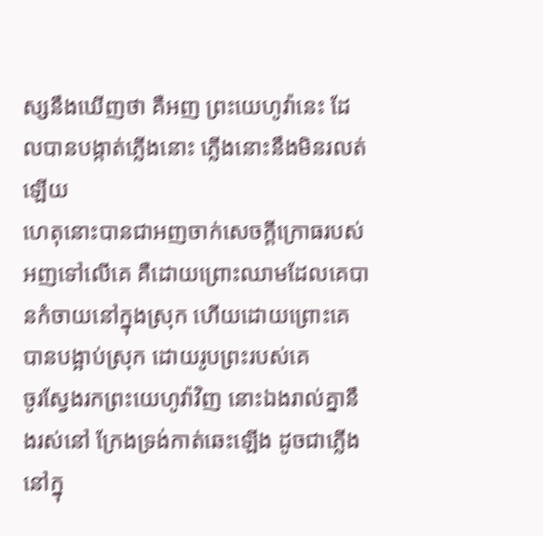ស្សនឹងឃើញថា គឺអញ ព្រះយេហូវ៉ានេះ ដែលបានបង្កាត់ភ្លើងនោះ ភ្លើងនោះនឹងមិនរលត់ឡើយ
ហេតុនោះបានជាអញចាក់សេចក្ដីក្រោធរបស់អញទៅលើគេ គឺដោយព្រោះឈាមដែលគេបានកំចាយនៅក្នុងស្រុក ហើយដោយព្រោះគេបានបង្អាប់ស្រុក ដោយរូបព្រះរបស់គេ
ចូរស្វែងរកព្រះយេហូវ៉ាវិញ នោះឯងរាល់គ្នានឹងរស់នៅ ក្រែងទ្រង់កាត់ឆេះឡើង ដូចជាភ្លើងនៅក្នុ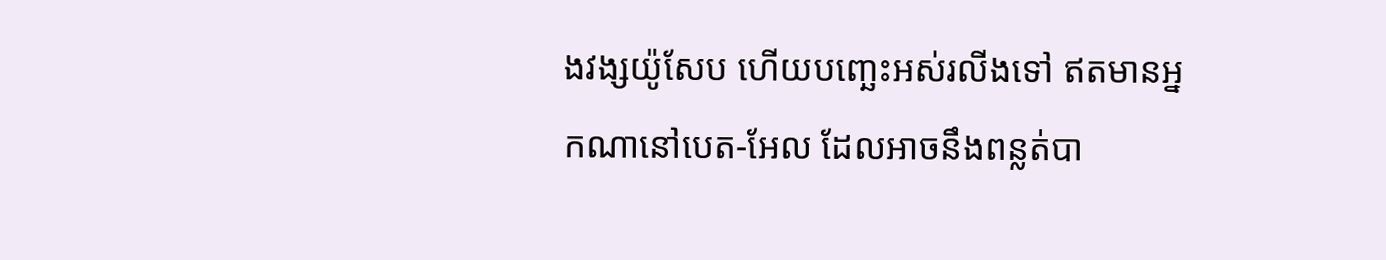ងវង្សយ៉ូសែប ហើយបញ្ឆេះអស់រលីងទៅ ឥតមានអ្នកណានៅបេត-អែល ដែលអាចនឹងពន្លត់បា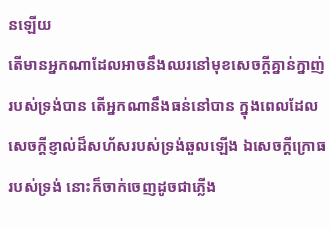នឡើយ
តើមានអ្នកណាដែលអាចនឹងឈរនៅមុខសេចក្ដីគ្នាន់ក្នាញ់របស់ទ្រង់បាន តើអ្នកណានឹងធន់នៅបាន ក្នុងពេលដែលសេចក្ដីខ្ញាល់ដ៏សហ័សរបស់ទ្រង់ឆួលឡើង ឯសេចក្ដីក្រោធរបស់ទ្រង់ នោះក៏ចាក់ចេញដូចជាភ្លើង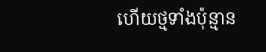ហើយថ្មទាំងប៉ុន្មាន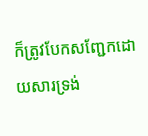ក៏ត្រូវបែកសញ្ជែកដោយសារទ្រង់